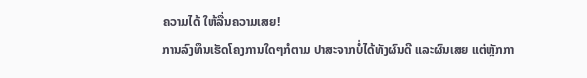ຄວາມໄດ້ ໃຫ້ລື່ນຄວາມເສຍ!
ການລົງທຶນເຮັດໂຄງການໃດໆກໍຕາມ ປາສະຈາກບໍ່ໄດ້ທັງຜົນດີ ແລະຜົນເສຍ ແຕ່ຫຼັກກາ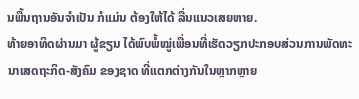ນພື້ນຖານອັນຈຳເປັນ ກໍແມ່ນ ຕ້ອງໃຫ້ໄດ້ ລື່ນແນວເສຍຫາຍ.
ທ້າຍອາທິດຜ່ານມາ ຜູ້ຂຽນ ໄດ້ພົບພໍ້ໝູ່ເພື່ອນທີ່ເຮັດວຽກປະກອບສ່ວນການພັດທະນາເສດຖະກິດ-ສັງຄົມ ຂອງຊາດ ທີ່ແຕກຕ່າງກັນໃນຫຼາກຫຼາຍ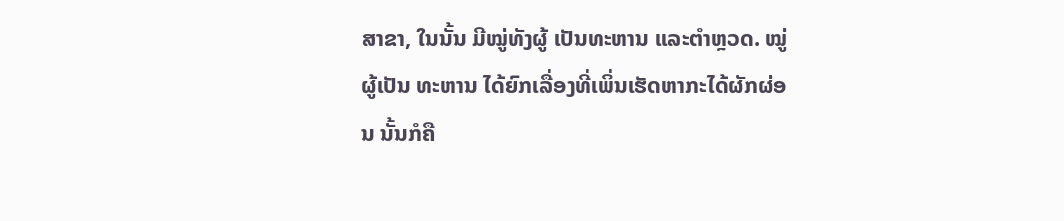ສາຂາ, ໃນນັ້ນ ມີໝູ່ທັງຜູ້ ເປັນທະຫານ ແລະຕຳຫຼວດ. ໝູ່ຜູ້ເປັນ ທະຫານ ໄດ້ຍົກເລື່ອງທີ່ເພິ່ນເຮັດຫາກະໄດ້ຜັກຜ່ອນ ນັ້ນກໍຄື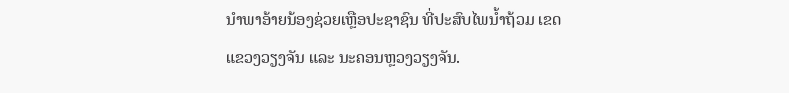ນຳພາອ້າຍນ້ອງຊ່ວຍເຫຼືອປະຊາຊົນ ທີ່ປະສົບໄພນໍ້າຖ້ວມ ເຂດແຂວງວຽງຈັນ ແລະ ນະຄອນຫຼວງວຽງຈັນ.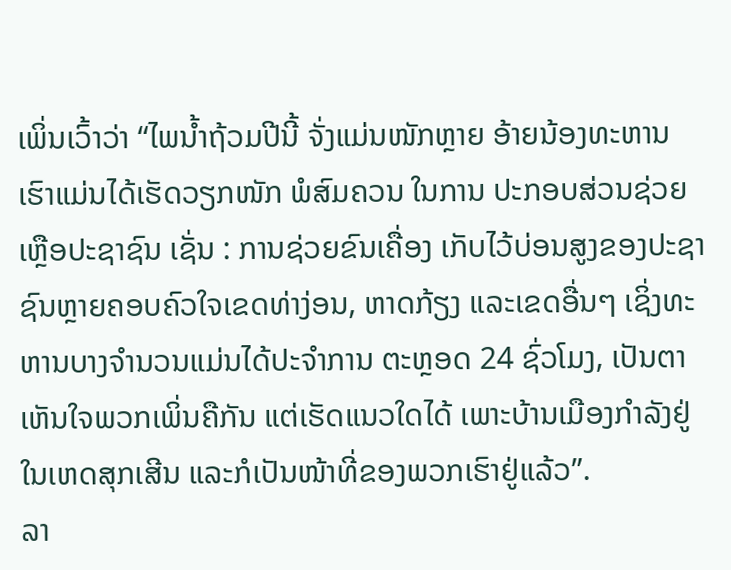ເພິ່ນເວົ້າວ່າ “ໄພນໍ້າຖ້ວມປີນີ້ ຈັ່ງແມ່ນໜັກຫຼາຍ ອ້າຍນ້ອງທະຫານເຮົາແມ່ນໄດ້ເຮັດວຽກໜັກ ພໍສົມຄວນ ໃນການ ປະກອບສ່ວນຊ່ວຍເຫຼືອປະຊາຊົນ ເຊັ່ນ : ການຊ່ວຍຂົນເຄື່ອງ ເກັບໄວ້ບ່ອນສູງຂອງປະຊາຊົນຫຼາຍຄອບຄົວໃຈເຂດທ່າງ່ອນ, ຫາດກ້ຽງ ແລະເຂດອື່ນໆ ເຊິ່ງທະຫານບາງຈຳນວນແມ່ນໄດ້ປະຈຳການ ຕະຫຼອດ 24 ຊົ່ວໂມງ, ເປັນຕາເຫັນໃຈພວກເພິ່ນຄືກັນ ແຕ່ເຮັດແນວໃດໄດ້ ເພາະບ້ານເມືອງກຳລັງຢູ່ໃນເຫດສຸກເສີນ ແລະກໍເປັນໜ້າທີ່ຂອງພວກເຮົາຢູ່ແລ້ວ”.
ລາ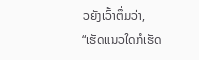ວຍັງເວົ້າຕຶ່ມວ່າ, “ເຮັດແນວໃດກໍເຮັດ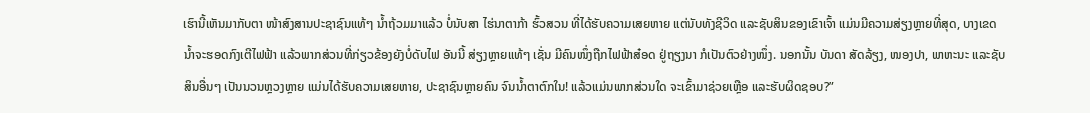ເຮົານີ້ເຫັນມາກັບຕາ ໜ້າສົງສານປະຊາຊົນແທ້ໆ ນໍ້າຖ້ວມມາແລ້ວ ບໍ່ນັບສາ ໄຮ່ນາຕາກ້າ ຮົ້ວສວນ ທີ່ໄດ້ຮັບຄວາມເສຍຫາຍ ແຕ່ນັບທັງຊີວິດ ແລະຊັບສິນຂອງເຂົາເຈົ້າ ແມ່ນມີຄວາມສ່ຽງຫຼາຍທີ່ສຸດ, ບາງເຂດ ນໍ້າຈະຮອດກົງເຕີໄຟຟ້າ ແລ້ວພາກສ່ວນທີ່ກ່ຽວຂ້ອງຍັງບໍ່ດັບໄຟ ອັນນີ້ ສ່ຽງຫຼາຍແທ້ໆ ເຊັ່ນ ມີຄົນໜຶ່ງຖືກໄຟຟ້າສ໋ອດ ຢູ່ຖຽງນາ ກໍເປັນຕົວຢ່າງໜຶ່ງ. ນອກນັ້ນ ບັນດາ ສັດລ້ຽງ, ໜອງປາ, ພາຫະນະ ແລະຊັບສິນອື່ນໆ ເປັນນວນຫຼວງຫຼາຍ ແມ່ນໄດ້ຮັບຄວາມເສຍຫາຍ, ປະຊາຊົນຫຼາຍຄົນ ຈົນນໍ້າຕາຕົກໃນ! ແລ້ວແມ່ນພາກສ່ວນໃດ ຈະເຂົ້າມາຊ່ວຍເຫຼືອ ແລະຮັບຜິດຊອບ?”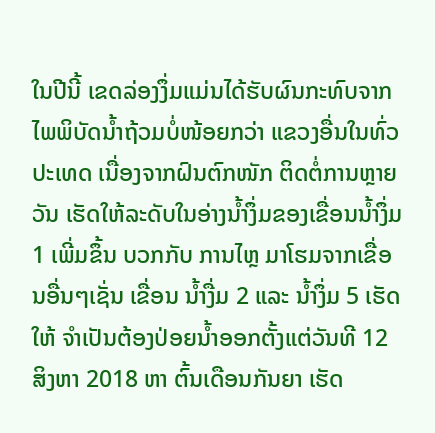ໃນປີນີ້ ເຂດລ່ອງງຶ່ມແມ່ນໄດ້ຮັບຜົນກະທົບຈາກໄພພິບັດນໍ້າຖ້ວມບໍ່ໜ້ອຍກວ່າ ແຂວງອື່ນໃນທົ່ວປະເທດ ເນື່ອງຈາກຝົນຕົກໜັກ ຕິດຕໍ່ການຫຼາຍວັນ ເຮັດໃຫ້ລະດັບໃນອ່າງນໍ້າງຶ່ມຂອງເຂື່ອນນໍ້າງຶ່ມ 1 ເພີ່ມຂຶ້ນ ບວກກັບ ການໄຫຼ ມາໂຮມຈາກເຂື່ອນອື່ນໆເຊັ່ນ ເຂື່ອນ ນໍ້າງື່ມ 2 ແລະ ນໍ້າງຶ່ມ 5 ເຮັດໃຫ້ ຈຳເປັນຕ້ອງປ່ອຍນໍ້າອອກຕັ້ງແຕ່ວັນທີ 12 ສິງຫາ 2018 ຫາ ຕົ້ນເດືອນກັນຍາ ເຮັດ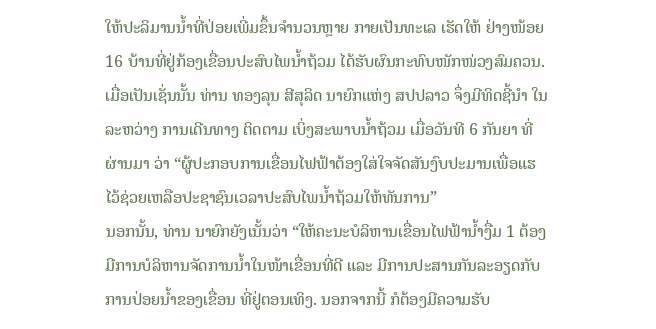ໃຫ້ປະລິມານນໍ້າທີ່ປ່ອຍເພີ່ມຂຶ້ນຈຳນວນຫຼາຍ ກາຍເປັນທະເລ ເຮັດໃຫ້ ຢ່າງໜ້ອຍ 16 ບ້ານທີ່ຢູ່ກ້ອງເຂື່ອນປະສົບໄພນໍ້າຖ້ວມ ໄດ້ຮັບຜົນກະທົບໜັກໜ່ວງສົມຄວນ.
ເມື່ອເປັນເຊັ່ນນັ້ນ ທ່ານ ທອງລຸນ ສີສຸລິດ ນາຍົກແຫ່ງ ສປປລາວ ຈຶ່ງມີທິດຊີ້ນຳ ໃນລະຫວ່າງ ການເດີນທາງ ຕິດຕາມ ເບິ່ງສະພາບນໍ້າຖ້ວມ ເມື່ອວັນທີ 6 ກັນຍາ ທີ່ຜ່ານມາ ວ່າ “ຜູ້ປະກອບການເຂື່ອນໄຟຟ້າຕ້ອງໃສ່ໃຈຈັດສັນງົບປະມານເພື່ອແຮໄວ້ຊ່ວຍເຫລືອປະຊາຊົນເວລາປະສົບໄພນໍ້າຖ້ວມໃຫ້ທັນການ”
ນອກນັ້ນ, ທ່ານ ນາຍົກຍັງເນັ້ນວ່າ “ໃຫ້ຄະນະບໍລິຫານເຂື່ອນໄຟຟ້ານໍ້າງື່ມ 1 ຕ້ອງມີການບໍລິຫານຈັດການນ້ຳໃນໜ້າເຂື່ອນທີ່ດີ ແລະ ມີການປະສານກັນລະອຽດກັບການປ່ອຍນໍ້າຂອງເຂື່ອນ ທີ່ຢູ່ຕອນເທິງ. ນອກຈາກນີ້ ກໍຕ້ອງມີຄວາມຮັບ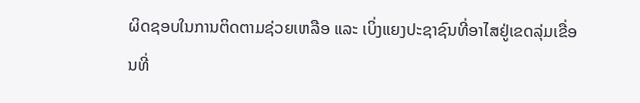ຜິດຊອບໃນການຕິດຕາມຊ່ວຍເຫລືອ ແລະ ເບິ່ງແຍງປະຊາຊົນທີ່ອາໄສຢູ່ເຂດລຸ່ມເຂື່ອນທີ່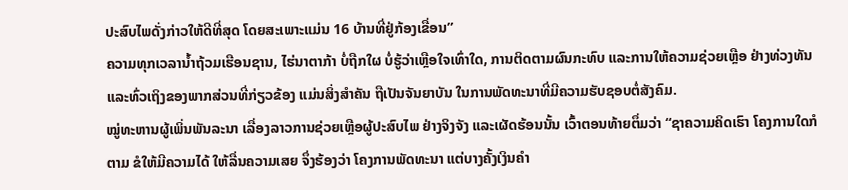ປະສົບໄພດັ່ງກ່າວໃຫ້ດີທີ່ສຸດ ໂດຍສະເພາະແມ່ນ 16 ບ້ານທີ່ຢູ່ກ້ອງເຂື່ອນ”
ຄວາມທຸກເວລານໍ້າຖ້ວມເຮືອນຊານ, ໄຮ່ນາຕາກ້າ ບໍ່ຖືກໃຜ ບໍ່ຮູ້ວ່າເຫຼືອໃຈເທົ່າໃດ, ການຕິດຕາມຜົນກະທົບ ແລະການໃຫ້ຄວາມຊ່ວຍເຫຼືອ ຢ່າງທ່ວງທັນ ແລະທົ່ວເຖິງຂອງພາກສ່ວນທີ່ກ່ຽວຂ້ອງ ແມ່ນສິ່ງສຳຄັນ ຖືເປັນຈັນຍາບັນ ໃນການພັດທະນາທີ່ມີຄວາມຮັບຊອບຕໍ່ສັງຄົມ.
ໝູ່ທະຫານຜູ້ເພິ່ນພັນລະນາ ເລື່ອງລາວການຊ່ວຍເຫຼືອຜູ້ປະສົບໄພ ຢ່າງຈິງຈັງ ແລະເຜັດຮ້ອນນັ້ນ ເວົ້າຕອນທ້າຍຕຶ່ມວ່າ “ຊາຄວາມຄິດເຮົາ ໂຄງການໃດກໍຕາມ ຂໍໃຫ້ມີຄວາມໄດ້ ໃຫ້ລື່ນຄວາມເສຍ ຈຶ່ງຮ້ອງວ່າ ໂຄງການພັດທະນາ ແຕ່ບາງຄັ້ງເງິນຄຳ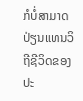ກໍບໍ່ສາມາດປ່ຽນແທນວິຖີຊີວິດຂອງປະ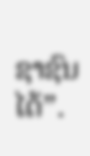ຊາຊົນໄດ້”.